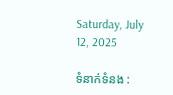Saturday, July 12, 2025

ទំនាក់ទំនង :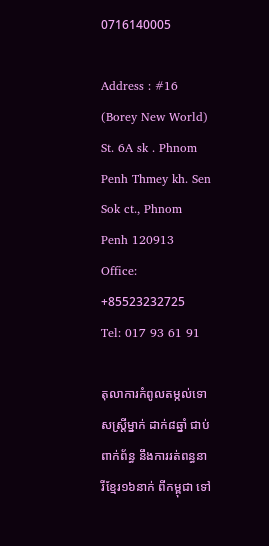0716140005

Address : #16 (Borey New World) St. 6A sk . Phnom Penh Thmey kh. Sen Sok ct., Phnom Penh 120913 Office: +85523232725 Tel: 017 93 61 91

តុលាការកំពូលតម្កល់ទោសស្ត្រីម្នាក់ ដាក់៨ឆ្នាំ ជាប់ពាក់ព័ន្ធ នឹងការរត់ពន្ធនារីខ្មែរ១៦នាក់ ពីកម្ពុជា ទៅ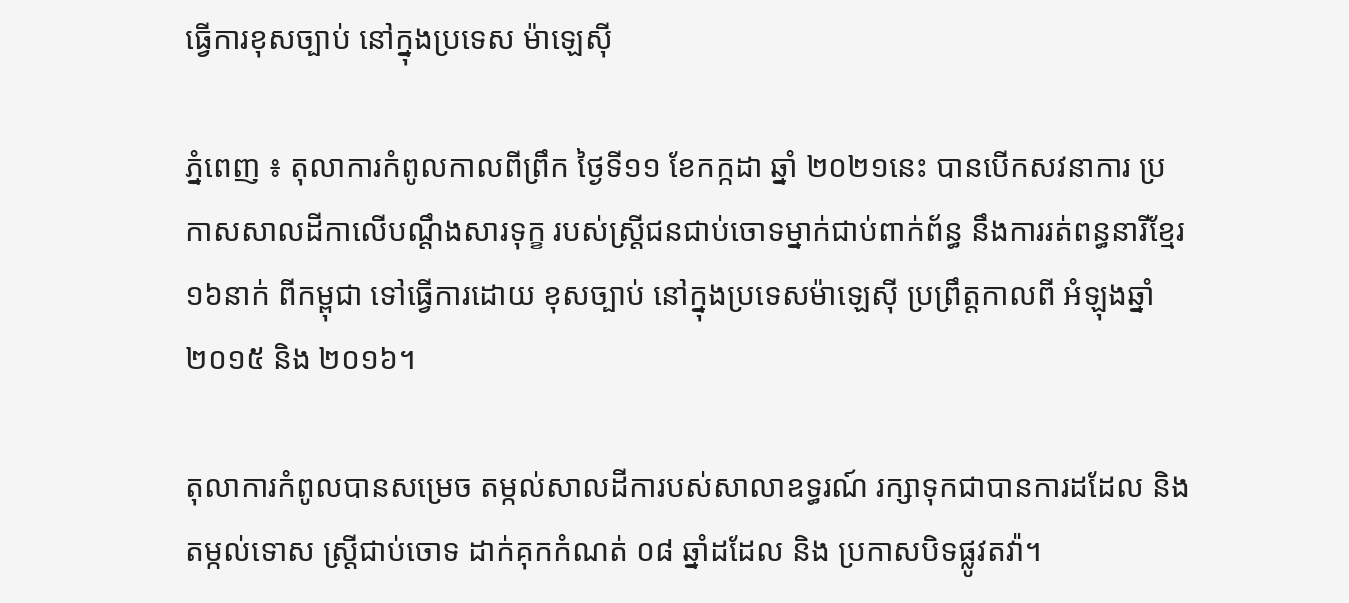ធ្វើការខុសច្បាប់ នៅក្នុងប្រទេស ម៉ាឡេស៊ី

ភ្នំពេញ ៖ តុលាការកំពូលកាលពីព្រឹក ថ្ងៃទី១១ ខែកក្កដា ឆ្នាំ ២០២១នេះ បានបើកសវនាការ ប្រកាសសាលដីកាលើបណ្តឹងសារទុក្ខ របស់ស្រ្តីជនជាប់ចោទម្នាក់ជាប់ពាក់ព័ន្ធ នឹងការរត់ពន្ធនារីខ្មែរ១៦នាក់ ពីកម្ពុជា ទៅធ្វើការដោយ ខុសច្បាប់ នៅក្នុងប្រទេសម៉ាឡេស៊ី ប្រព្រឹត្តកាលពី អំឡុងឆ្នាំ ២០១៥ និង ២០១៦។

តុលាការកំពូលបានសម្រេច តម្កល់សាលដីការបស់សាលាឧទ្ធរណ៍ រក្សាទុកជាបានការដដែល និងតម្កល់ទោស ស្ត្រីជាប់ចោទ ដាក់គុកកំណត់ ០៨ ឆ្នាំដដែល និង ប្រកាសបិទផ្លូវតវ៉ា។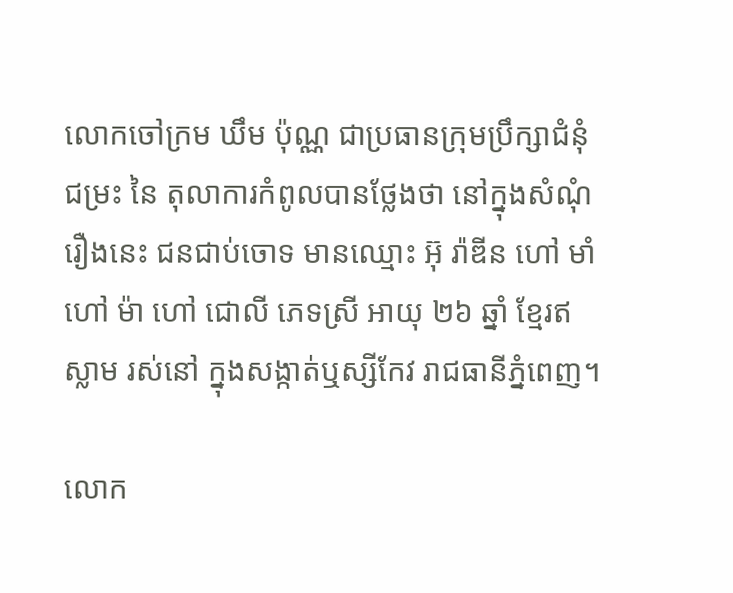លោកចៅក្រម ឃឹម ប៉ុណ្ណ ជាប្រធានក្រុមប្រឹក្សាជំនុំជម្រះ នៃ តុលាការកំពូលបានថ្លែងថា នៅក្នុងសំណុំរឿងនេះ ជនជាប់ចោទ មានឈ្មោះ អ៊ុ រ៉ាឌីន ហៅ មាំ ហៅ ម៉ា ហៅ ជោលី ភេទស្រី អាយុ ២៦ ឆ្នាំ ខ្មែរឥស្លាម រស់នៅ ក្នុងសង្កាត់ឬស្សីកែវ រាជធានីភ្នំពេញ។

លោក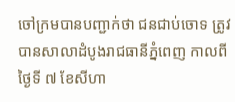ចៅក្រមបានបញ្ជាក់ថា ជនជាប់ចោទ ត្រូវបានសាលាដំបូងរាជធានីភ្នំពេញ កាលពីថ្ងៃទី ៧ ខែសីហា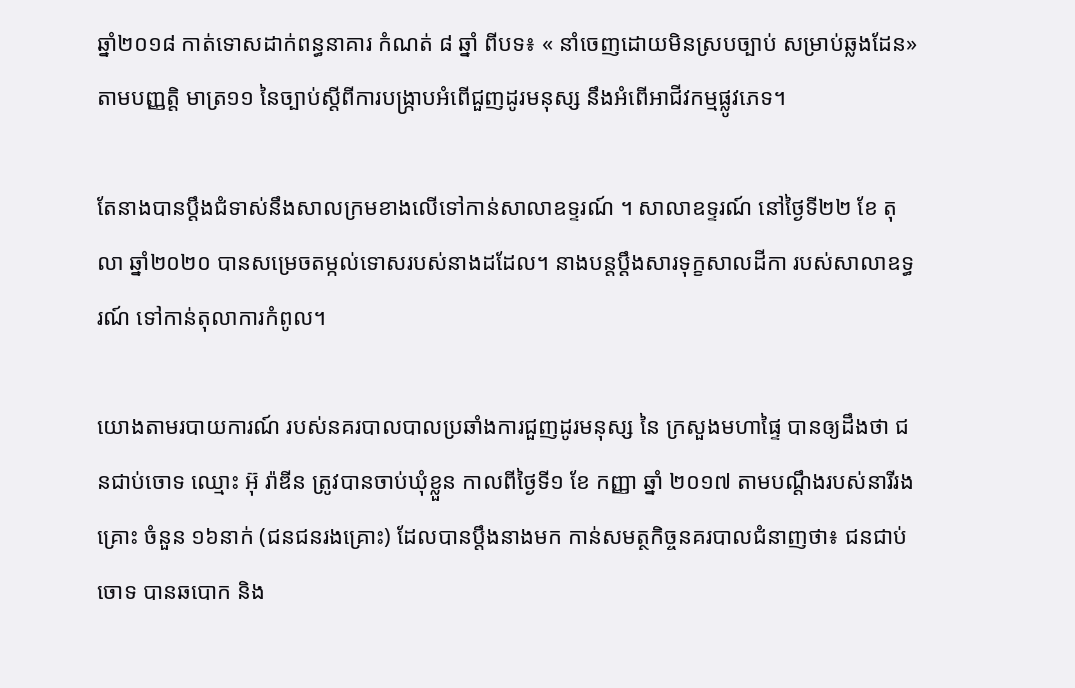ឆ្នាំ២០១៨ កាត់ទោសដាក់ពន្ធនាគារ កំណត់ ៨ ឆ្នាំ ពីបទ៖ « នាំចេញដោយមិនស្របច្បាប់ សម្រាប់ឆ្លងដែន» តាមបញ្ញតិ្ត មាត្រ១១ នៃច្បាប់ស្តីពីការបង្រ្កាបអំពើជួញដូរមនុស្ស នឹងអំពើអាជីវកម្មផ្លូវភេទ។

តែនាងបានប្តឹងជំទាស់នឹងសាលក្រមខាងលើទៅកាន់សាលាឧទ្ទរណ៍ ។ សាលាឧទ្ទរណ៍ នៅថ្ងៃទី២២ ខែ តុលា ឆ្នាំ២០២០ បានសម្រេចតម្កល់ទោសរបស់នាងដដែល។ នាងបន្តប្តឹងសារទុក្ខសាលដីកា របស់សាលាឧទ្ធរណ៍ ទៅកាន់តុលាការកំពូល។

យោងតាមរបាយការណ៍ របស់នគរបាលបាលប្រឆាំងការជួញដូរមនុស្ស នៃ ក្រសួងមហាផ្ទៃ បានឲ្យដឹងថា ជនជាប់ចោទ ឈ្មោះ អ៊ុ រ៉ាឌីន ត្រូវបានចាប់ឃុំខ្លួន កាលពីថ្ងៃទី១ ខែ កញ្ញា ឆ្នាំ ២០១៧ តាមបណ្តឹងរបស់នារីរងគ្រោះ ចំនួន ១៦នាក់ (ជនជនរងគ្រោះ) ដែលបានប្តឹងនាងមក កាន់សមត្ថកិច្ចនគរបាលជំនាញថា៖ ជនជាប់ចោទ បានឆបោក និង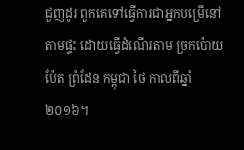ជួញដូរ ពួកគេទៅធ្វើការជាអ្នកបម្រើនៅតាមផ្ទះ ដោយធ្វើដំណើរតាម ច្រកប៉ោយប៉ែត ព្រំដែន កម្ពុជា ថៃ កាលពីឆ្នាំ ២០១៦។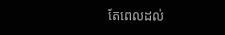តែពេលដល់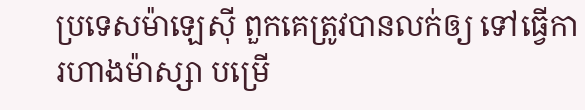ប្រទេសម៉ាឡេស៊ី ពួកគេត្រូវបានលក់ឲ្យ ទៅធ្វើការហាងម៉ាស្សា បម្រើ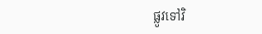ផ្លូវទៅវិ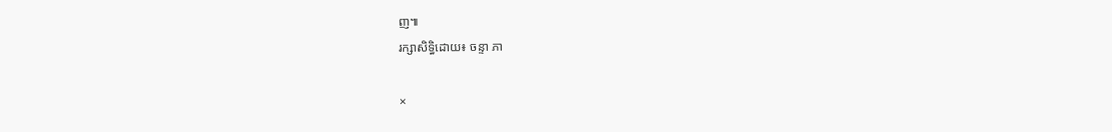ញ៕
រក្សាសិទ្ធិដោយ៖ ចន្ទា ភា

×